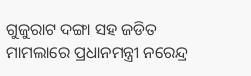ଗୁଜୁରାଟ ଦଙ୍ଗା ସହ ଜଡିତ ମାମଲାରେ ପ୍ରଧାନମନ୍ତ୍ରୀ ନରେନ୍ଦ୍ର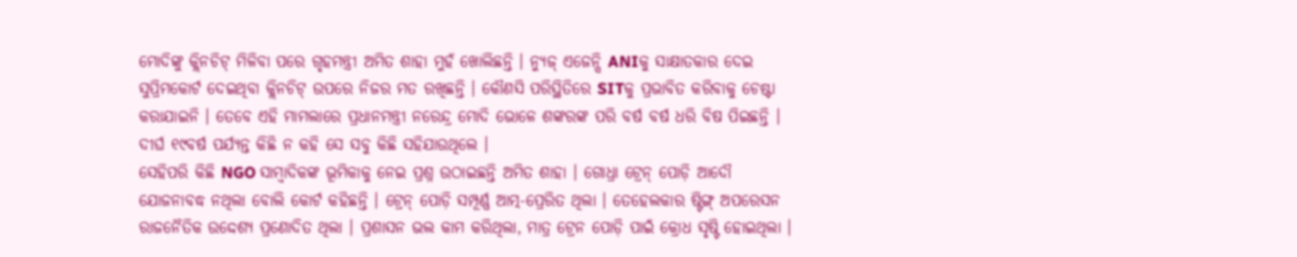ମୋଦିଙ୍କୁ କ୍ଲିନଚିଟ୍ ମିଳିବା ପରେ ଗୃହମନ୍ତ୍ରୀ ଅମିତ ଶାହା ମୁହଁ ଖୋଲିଛନ୍ତି । ନ୍ୟୁଜ୍ ଏଜେନ୍ସି ANIକୁ ସାକ୍ଷାତକାର ଦେଇ ସୁପ୍ରିମକୋର୍ଟ ଦେଇଥିବା କ୍ଲିନଚିଟ୍ ଉପରେ ନିଜର ମତ ରଖିଛନ୍ତି । କୌଣସି ପରିସ୍ଥିତିରେ SITକୁ ପ୍ରଭାବିତ କରିବାକୁ ଚେଷ୍ଟା କରାଯାଇନି । ତେବେ ଏହି ମାମଲାରେ ପ୍ରଧାନମନ୍ତ୍ରୀ ନରେନ୍ଦ୍ର ମୋଦି ଭୋଳେ ଶଙ୍କରଙ୍କ ପରି ବର୍ଷ ବର୍ଷ ଧରି ବିଷ ପିଇଛନ୍ତି । ଦୀର୍ଘ ୧୯ବର୍ଷ ପର୍ଯ୍ୟନ୍ତ କିଛି ନ କହି ସେ ସବୁ କିଛି ସହିଯାଉଥିଲେ ।
ସେହିପରି କିଛି NGO ସାମ୍ବାଦିକଙ୍କ ଭୂମିକାକୁ ନେଇ ପ୍ରଶ୍ନ ଉଠାଇଛନ୍ତି ଅମିତ ଶାହା । ଗୋଧ୍ରା ଟ୍ରେନ୍ ପୋଡ଼ି ଆଦୌ ଯୋଜନାବଦ୍ଧ ନଥିଲା ବୋଲି କୋର୍ଟ କହିଛନ୍ତି । ଟ୍ରେନ୍ ପୋଡ଼ି ସମ୍ପୂର୍ଣ୍ଣ ଆତ୍ମ-ପ୍ରେରିତ ଥିଲା । ତେହେଲକାର ଷ୍ଟିଙ୍ଗ୍ ଅପରେସନ ରାଜନୈତିକ ଉଦ୍ଦେଶ୍ୟ ପ୍ରଣୋଦିତ ଥିଲା । ପ୍ରଶାସନ ଭଲ କାମ କରିଥିଲା, ମାତ୍ର ଟ୍ରେନ ପୋଡ଼ି ପାଇଁ କ୍ରୋଧ ସୃଷ୍ଟି ହୋଇଥିଲା ।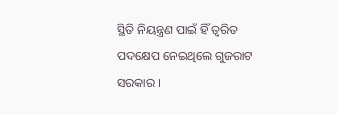ସ୍ଥିତି ନିୟନ୍ତ୍ରଣ ପାଇଁ ହିଁ ତ୍ୱରିତ ପଦକ୍ଷେପ ନେଇଥିଲେ ଗୁଜରାଟ ସରକାର ।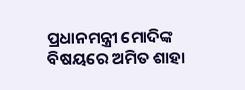ପ୍ରଧାନମନ୍ତ୍ରୀ ମୋଦିଙ୍କ ବିଷୟରେ ଅମିତ ଶାହା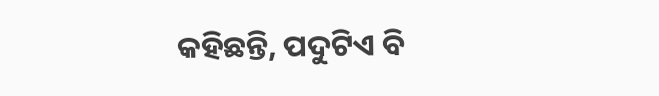କହିଛନ୍ତି, ପଦୁଟିଏ ବି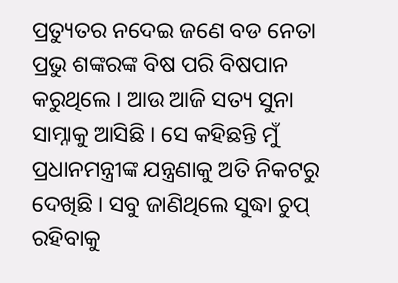ପ୍ରତ୍ୟୁତର ନଦେଇ ଜଣେ ବଡ ନେତା ପ୍ରଭୁ ଶଙ୍କରଙ୍କ ବିଷ ପରି ବିଷପାନ କରୁଥିଲେ । ଆଉ ଆଜି ସତ୍ୟ ସୁନା ସାମ୍ନାକୁ ଆସିଛି । ସେ କହିଛନ୍ତି ମୁଁ ପ୍ରଧାନମନ୍ତ୍ରୀଙ୍କ ଯନ୍ତ୍ରଣାକୁ ଅତି ନିକଟରୁ ଦେଖିଛି । ସବୁ ଜାଣିଥିଲେ ସୁଦ୍ଧା ଚୁପ୍ ରହିବାକୁ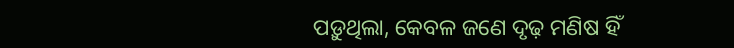ପଡ଼ୁଥିଲା, କେବଳ ଜଣେ ଦୃଢ଼ ମଣିଷ ହିଁ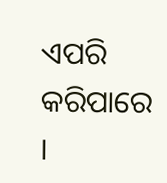ଏପରି କରିପାରେ ।